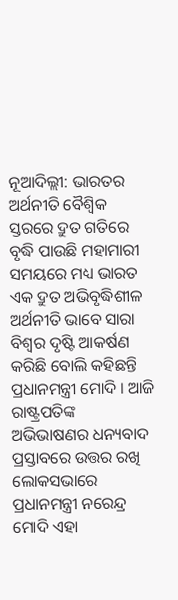ନୂଆଦିଲ୍ଲୀ: ଭାରତର ଅର୍ଥନୀତି ବୈଶ୍ବିକ ସ୍ତରରେ ଦ୍ରୁତ ଗତିରେ ବୃଦ୍ଧି ପାଉଛି ମହାମାରୀ ସମୟରେ ମଧ୍ୟ ଭାରତ ଏକ ଦ୍ରୁତ ଅଭିବୃଦ୍ଧିଶୀଳ ଅର୍ଥନୀତି ଭାବେ ସାରା ବିଶ୍ବର ଦୃଷ୍ଟି ଆକର୍ଷଣ କରିଛି ବୋଲି କହିଛନ୍ତି ପ୍ରଧାନମନ୍ତ୍ରୀ ମୋଦି । ଆଜି ରାଷ୍ଟ୍ରପତିଙ୍କ ଅଭିଭାଷଣର ଧନ୍ୟବାଦ ପ୍ରସ୍ତାବରେ ଉତ୍ତର ରଖି ଲୋକସଭାରେ ପ୍ରଧାନମନ୍ତ୍ରୀ ନରେନ୍ଦ୍ର ମୋଦି ଏହା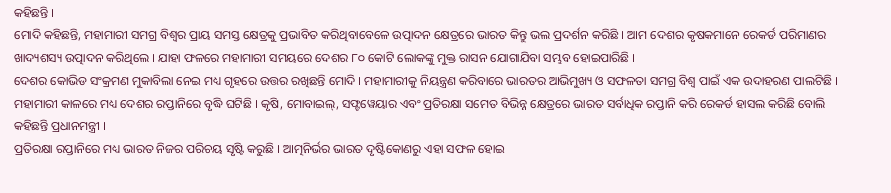କହିଛନ୍ତି ।
ମୋଦି କହିଛନ୍ତି, ମହାମାରୀ ସମଗ୍ର ବିଶ୍ବର ପ୍ରାୟ ସମସ୍ତ କ୍ଷେତ୍ରକୁ ପ୍ରଭାବିତ କରିଥିବାବେଳେ ଉତ୍ପାଦନ କ୍ଷେତ୍ରରେ ଭାରତ କିନ୍ତୁ ଭଲ ପ୍ରଦର୍ଶନ କରିଛି । ଆମ ଦେଶର କୃଷକମାନେ ରେକର୍ଡ ପରିମାଣର ଖାଦ୍ୟଶସ୍ୟ ଉତ୍ପାଦନ କରିଥିଲେ । ଯାହା ଫଳରେ ମହାମାରୀ ସମୟରେ ଦେଶର ୮୦ କୋଟି ଲୋକଙ୍କୁ ମୁକ୍ତ ରାସନ ଯୋଗାଯିବା ସମ୍ଭବ ହୋଇପାରିଛି ।
ଦେଶର କୋଭିଡ ସଂକ୍ରମଣ ମୁକାବିଲା ନେଇ ମଧ୍ୟ ଗୃହରେ ଉତ୍ତର ରଖିଛନ୍ତି ମୋଦି । ମହାମାରୀକୁ ନିୟନ୍ତ୍ରଣ କରିବାରେ ଭାରତର ଆଭିମୁଖ୍ୟ ଓ ସଫଳତା ସମଗ୍ର ବିଶ୍ୱ ପାଇଁ ଏକ ଉଦାହରଣ ପାଲଟିଛି । ମହାମାରୀ କାଳରେ ମଧ୍ୟ ଦେଶର ରପ୍ତାନିରେ ବୃଦ୍ଧି ଘଟିଛି । କୃଷି, ମୋବାଇଲ୍, ସଫ୍ଟୱେୟାର ଏବଂ ପ୍ରତିରକ୍ଷା ସମେତ ବିଭିନ୍ନ କ୍ଷେତ୍ରରେ ଭାରତ ସର୍ବାଧିକ ରପ୍ତାନି କରି ରେକର୍ଡ ହାସଲ କରିଛି ବୋଲି କହିଛନ୍ତି ପ୍ରଧାନମନ୍ତ୍ରୀ ।
ପ୍ରତିରକ୍ଷା ରପ୍ତାନିରେ ମଧ୍ୟ ଭାରତ ନିଜର ପରିଚୟ ସୃଷ୍ଟି କରୁଛି । ଆତ୍ମନିର୍ଭର ଭାରତ ଦୃଷ୍ଟିକୋଣରୁ ଏହା ସଫଳ ହୋଇ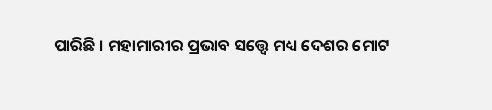ପାରିଛି । ମହାମାରୀର ପ୍ରଭାବ ସତ୍ତ୍ବେ ମଧ୍ୟ ଦେଶର ମୋଟ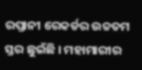ରପ୍ତାନୀ ରେକର୍ଡର ଉଚ୍ଚତମ ସ୍ତର ଛୁଇଁଛି । ମହାମାରୀର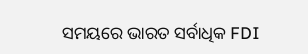ସମୟରେ ଭାରତ ସର୍ବାଧିକ FDI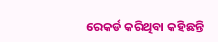ରେକର୍ଡ କରିଥିବା କହିଛନ୍ତି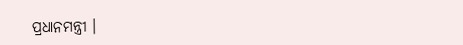ପ୍ରଧାନମନ୍ତ୍ରୀ ।